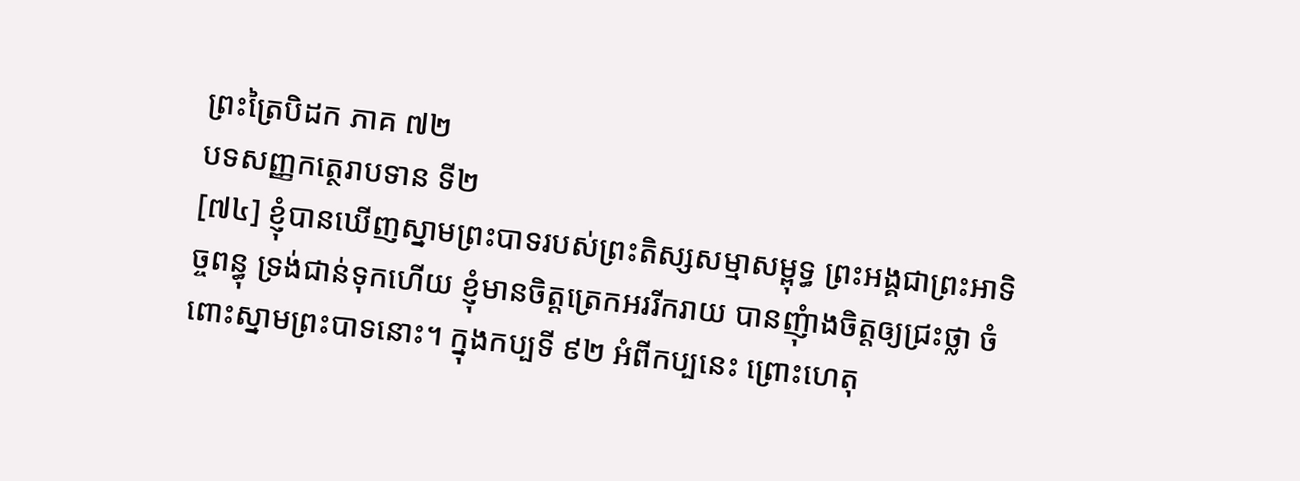ព្រះត្រៃបិដក ភាគ ៧២
បទសញ្ញកត្ថេរាបទាន ទី២
[៧៤] ខ្ញុំបានឃើញស្នាមព្រះបាទរបស់ព្រះតិស្សសម្មាសម្ពុទ្ធ ព្រះអង្គជាព្រះអាទិច្ចពន្ធុ ទ្រង់ជាន់ទុកហើយ ខ្ញុំមានចិត្តត្រេកអររីករាយ បានញុំាងចិត្តឲ្យជ្រះថ្លា ចំពោះស្នាមព្រះបាទនោះ។ ក្នុងកប្បទី ៩២ អំពីកប្បនេះ ព្រោះហេតុ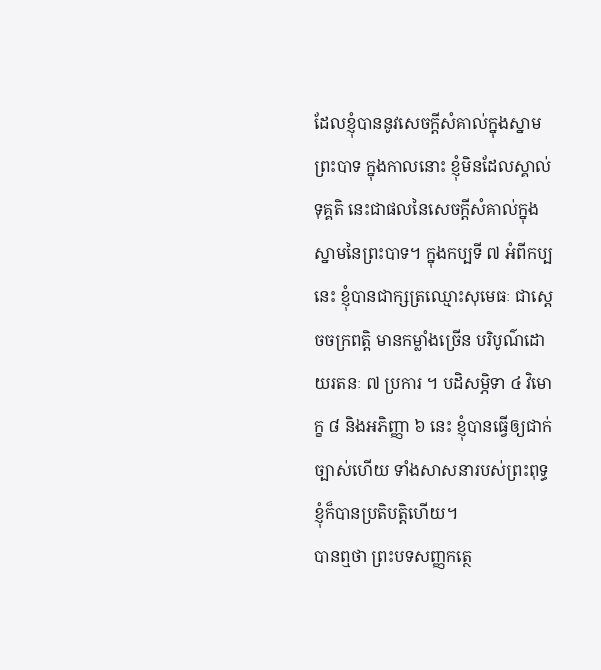ដែលខ្ញុំបាននូវសេចក្តីសំគាល់ក្នុងស្នាមព្រះបាទ ក្នុងកាលនោះ ខ្ញុំមិនដែលស្គាល់ទុគ្គតិ នេះជាផលនៃសេចក្តីសំគាល់ក្នុងស្នាមនៃព្រះបាទ។ ក្នុងកប្បទី ៧ អំពីកប្បនេះ ខ្ញុំបានជាក្សត្រឈ្មោះសុមេធៈ ជាស្តេចចក្រពត្តិ មានកម្លាំងច្រើន បរិបូណ៌ដោយរតនៈ ៧ ប្រការ ។ បដិសម្ភិទា ៤ វិមោក្ខ ៨ និងអភិញ្ញា ៦ នេះ ខ្ញុំបានធ្វើឲ្យជាក់ច្បាស់ហើយ ទាំងសាសនារបស់ព្រះពុទ្ធ ខ្ញុំក៏បានប្រតិបត្តិហើយ។
បានឮថា ព្រះបទសញ្ញកត្ថេ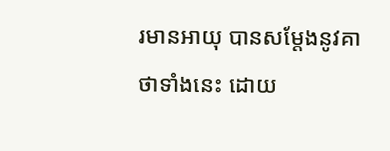រមានអាយុ បានសម្តែងនូវគាថាទាំងនេះ ដោយ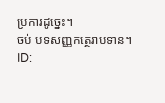ប្រការដូច្នេះ។
ចប់ បទសញ្ញកត្ថេរាបទាន។
ID: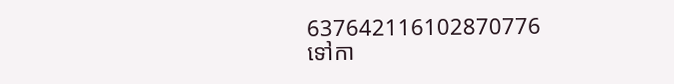637642116102870776
ទៅកា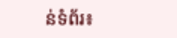ន់ទំព័រ៖